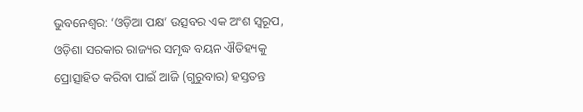ଭୁବନେଶ୍ବର: ‘ଓଡ଼ିଆ ପକ୍ଷ’ ଉତ୍ସବର ଏକ ଅଂଶ ସ୍ୱରୂପ, ଓଡ଼ିଶା ସରକାର ରାଜ୍ୟର ସମୃଦ୍ଧ ବୟନ ଐତିହ୍ୟକୁ ପ୍ରୋତ୍ସାହିତ କରିବା ପାଇଁ ଆଜି (ଗୁରୁବାର) ହସ୍ତତନ୍ତ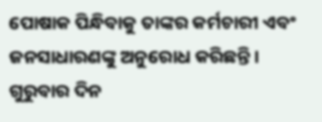ପୋଷାକ ପିନ୍ଧିବାକୁ ତାଙ୍କର କର୍ମଚାରୀ ଏବଂ ଜନସାଧାରଣଙ୍କୁ ଅନୁରୋଧ କରିଛନ୍ତି। ଗୁରୁବାର ଦିନ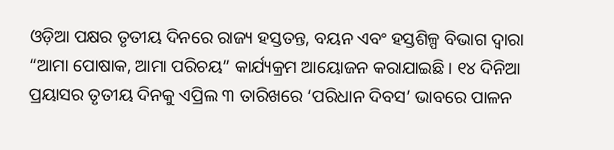ଓଡ଼ିଆ ପକ୍ଷର ତୃତୀୟ ଦିନରେ ରାଜ୍ୟ ହସ୍ତତନ୍ତ, ବୟନ ଏବଂ ହସ୍ତଶିଳ୍ପ ବିଭାଗ ଦ୍ୱାରା “ଆମା ପୋଷାକ, ଆମା ପରିଚୟ” କାର୍ଯ୍ୟକ୍ରମ ଆୟୋଜନ କରାଯାଇଛି। ୧୪ ଦିନିଆ ପ୍ରୟାସର ତୃତୀୟ ଦିନକୁ ଏପ୍ରିଲ ୩ ତାରିଖରେ ‘ପରିଧାନ ଦିବସ’ ଭାବରେ ପାଳନ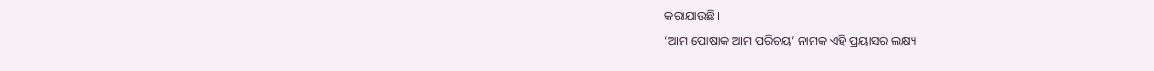କରାଯାଉଛି।
‘ଆମ ପୋଷାକ ଆମ ପରିଚୟ’ ନାମକ ଏହି ପ୍ରୟାସର ଲକ୍ଷ୍ୟ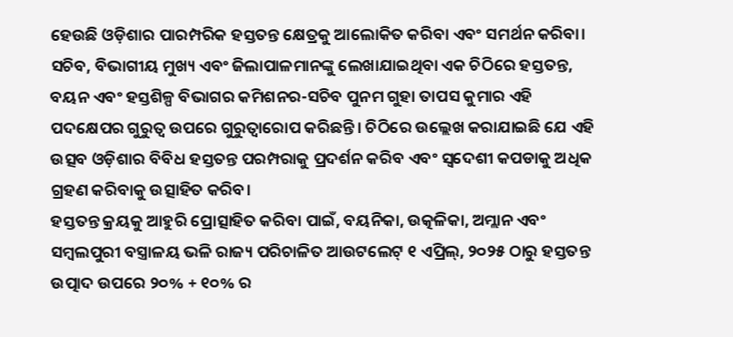ହେଉଛି ଓଡ଼ିଶାର ପାରମ୍ପରିକ ହସ୍ତତନ୍ତ କ୍ଷେତ୍ରକୁ ଆଲୋକିତ କରିବା ଏବଂ ସମର୍ଥନ କରିବା। ସଚିବ, ବିଭାଗୀୟ ମୁଖ୍ୟ ଏବଂ ଜିଲାପାଳମାନଙ୍କୁ ଲେଖାଯାଇଥିବା ଏକ ଚିଠିରେ ହସ୍ତତନ୍ତ, ବୟନ ଏବଂ ହସ୍ତଶିଳ୍ପ ବିଭାଗର କମିଶନର-ସଚିବ ପୁନମ ଗୁହା ତାପସ କୁମାର ଏହି ପଦକ୍ଷେପର ଗୁରୁତ୍ୱ ଉପରେ ଗୁରୁତ୍ୱାରୋପ କରିଛନ୍ତି। ଚିଠିରେ ଉଲ୍ଲେଖ କରାଯାଇଛି ଯେ ଏହି ଉତ୍ସବ ଓଡ଼ିଶାର ବିବିଧ ହସ୍ତତନ୍ତ ପରମ୍ପରାକୁ ପ୍ରଦର୍ଶନ କରିବ ଏବଂ ସ୍ୱଦେଶୀ କପଡାକୁ ଅଧିକ ଗ୍ରହଣ କରିବାକୁ ଉତ୍ସାହିତ କରିବ।
ହସ୍ତତନ୍ତ କ୍ରୟକୁ ଆହୁରି ପ୍ରୋତ୍ସାହିତ କରିବା ପାଇଁ, ବୟନିକା, ଉତ୍କଳିକା, ଅମ୍ଲାନ ଏବଂ ସମ୍ବଲପୁରୀ ବସ୍ତ୍ରାଳୟ ଭଳି ରାଜ୍ୟ ପରିଚାଳିତ ଆଉଟଲେଟ୍ ୧ ଏପ୍ରିଲ୍, ୨୦୨୫ ଠାରୁ ହସ୍ତତନ୍ତ ଉତ୍ପାଦ ଉପରେ ୨୦% + ୧୦% ର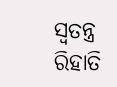ସ୍ୱତନ୍ତ୍ର ରିହାତି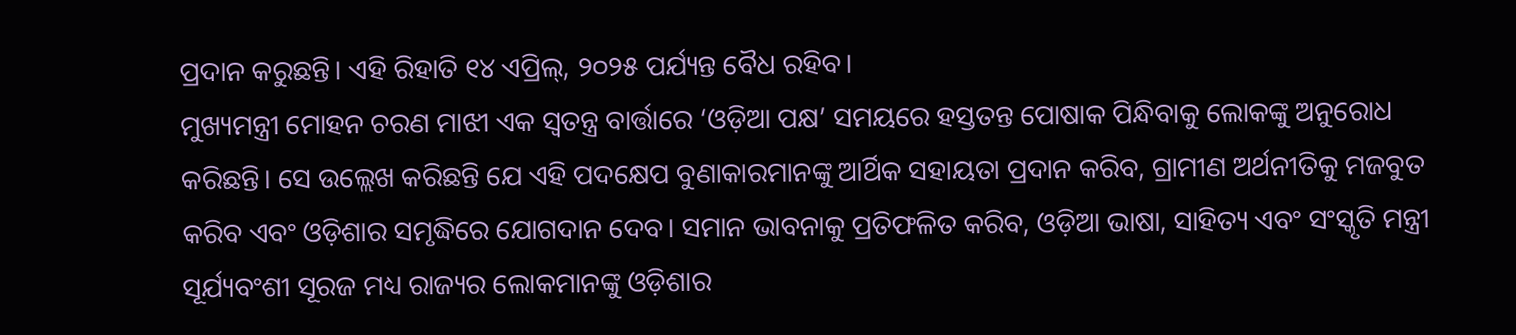ପ୍ରଦାନ କରୁଛନ୍ତି। ଏହି ରିହାତି ୧୪ ଏପ୍ରିଲ୍, ୨୦୨୫ ପର୍ଯ୍ୟନ୍ତ ବୈଧ ରହିବ।
ମୁଖ୍ୟମନ୍ତ୍ରୀ ମୋହନ ଚରଣ ମାଝୀ ଏକ ସ୍ୱତନ୍ତ୍ର ବାର୍ତ୍ତାରେ ‘ଓଡ଼ିଆ ପକ୍ଷ’ ସମୟରେ ହସ୍ତତନ୍ତ ପୋଷାକ ପିନ୍ଧିବାକୁ ଲୋକଙ୍କୁ ଅନୁରୋଧ କରିଛନ୍ତି। ସେ ଉଲ୍ଲେଖ କରିଛନ୍ତି ଯେ ଏହି ପଦକ୍ଷେପ ବୁଣାକାରମାନଙ୍କୁ ଆର୍ଥିକ ସହାୟତା ପ୍ରଦାନ କରିବ, ଗ୍ରାମୀଣ ଅର୍ଥନୀତିକୁ ମଜବୁତ କରିବ ଏବଂ ଓଡ଼ିଶାର ସମୃଦ୍ଧିରେ ଯୋଗଦାନ ଦେବ। ସମାନ ଭାବନାକୁ ପ୍ରତିଫଳିତ କରିବ, ଓଡ଼ିଆ ଭାଷା, ସାହିତ୍ୟ ଏବଂ ସଂସ୍କୃତି ମନ୍ତ୍ରୀ ସୂର୍ଯ୍ୟବଂଶୀ ସୂରଜ ମଧ୍ୟ ରାଜ୍ୟର ଲୋକମାନଙ୍କୁ ଓଡ଼ିଶାର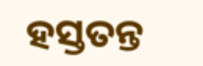ହସ୍ତତନ୍ତ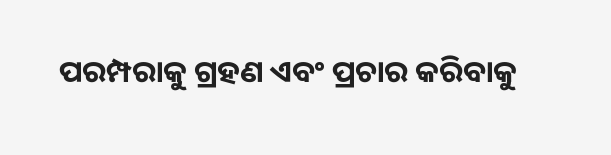ପରମ୍ପରାକୁ ଗ୍ରହଣ ଏବଂ ପ୍ରଚାର କରିବାକୁ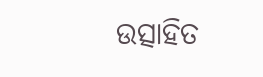ଉତ୍ସାହିତ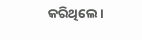କରିଥିଲେ।